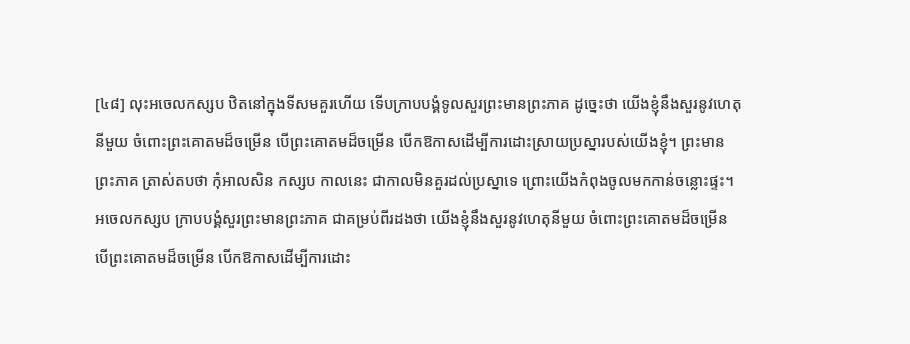[៤៨] លុះអចេលកស្សប ឋិតនៅក្នុងទីសមគួរហើយ ទើបក្រាបបង្គំទូលសួរព្រះមានព្រះភាគ ដូច្នេះថា យើងខ្ញុំនឹងសួរនូវហេតុនីមួយ ចំពោះព្រះគោតមដ៏ចម្រើន បើព្រះគោតមដ៏ចម្រើន បើកឱកាសដើម្បីការដោះស្រាយប្រស្នារបស់យើងខ្ញុំ។ ព្រះមានព្រះភាគ ត្រាស់តបថា កុំអាលសិន កស្សប កាលនេះ ជាកាលមិនគួរដល់ប្រស្នាទេ ព្រោះយើងកំពុងចូលមកកាន់ចន្លោះផ្ទះ។ អចេលកស្សប ក្រាបបង្គំសួរព្រះមានព្រះភាគ ជាគម្រប់ពីរដងថា យើងខ្ញុំនឹងសួរនូវហេតុនីមួយ ចំពោះព្រះគោតមដ៏ចម្រើន បើព្រះគោតមដ៏ចម្រើន បើកឱកាសដើម្បីការដោះ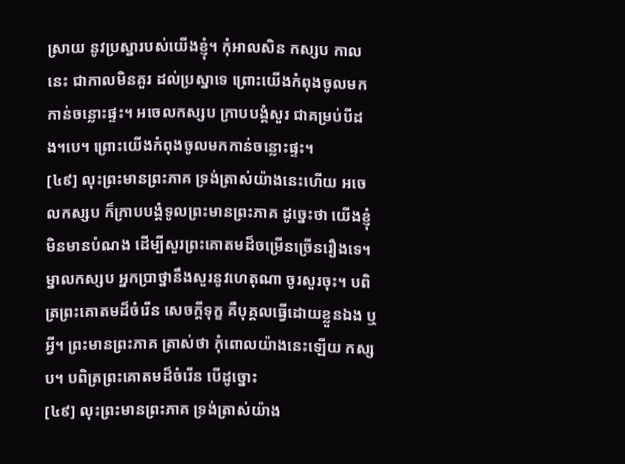ស្រាយ នូវប្រស្នារបស់យើងខ្ញុំ។ កុំអាលសិន កស្សប កាលនេះ ជាកាលមិនគួរ ដល់ប្រស្នាទេ ព្រោះយើងកំពុងចូលមកកាន់ចន្លោះផ្ទះ។ អចេលកស្សប ក្រាបបង្គំសួរ ជាគម្រប់បីដង។បេ។ ព្រោះយើងកំពុងចូលមកកាន់ចន្លោះផ្ទះ។
[៤៩] លុះព្រះមានព្រះភាគ ទ្រង់ត្រាស់យ៉ាងនេះហើយ អចេលកស្សប ក៏ក្រាបបង្គំទូលព្រះមានព្រះភាគ ដូច្នេះថា យើងខ្ញុំមិនមានបំណង ដើម្បីសួរព្រះគោតមដ៏ចម្រើនច្រើនរឿងទេ។ ម្នាលកស្សប អ្នកប្រាថ្នានឹងសួរនូវហេតុណា ចូរសួរចុះ។ បពិត្រព្រះគោតមដ៏ចំរើន សេចក្តីទុក្ខ គឺបុគ្គលធ្វើដោយខ្លួនឯង ឬអ្វី។ ព្រះមានព្រះភាគ ត្រាស់ថា កុំពោលយ៉ាងនេះឡើយ កស្សប។ បពិត្រព្រះគោតមដ៏ចំរើន បើដូច្នោះ
[៤៩] លុះព្រះមានព្រះភាគ ទ្រង់ត្រាស់យ៉ាង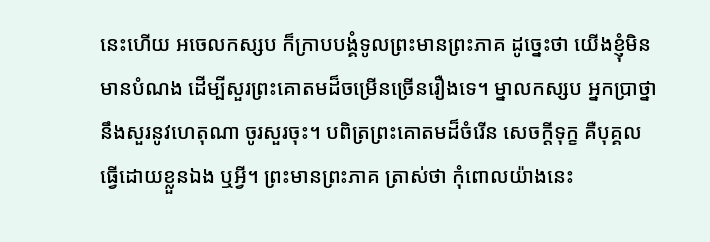នេះហើយ អចេលកស្សប ក៏ក្រាបបង្គំទូលព្រះមានព្រះភាគ ដូច្នេះថា យើងខ្ញុំមិនមានបំណង ដើម្បីសួរព្រះគោតមដ៏ចម្រើនច្រើនរឿងទេ។ ម្នាលកស្សប អ្នកប្រាថ្នានឹងសួរនូវហេតុណា ចូរសួរចុះ។ បពិត្រព្រះគោតមដ៏ចំរើន សេចក្តីទុក្ខ គឺបុគ្គលធ្វើដោយខ្លួនឯង ឬអ្វី។ ព្រះមានព្រះភាគ ត្រាស់ថា កុំពោលយ៉ាងនេះ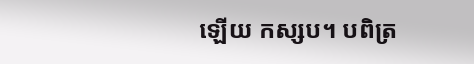ឡើយ កស្សប។ បពិត្រ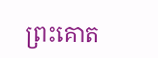ព្រះគោត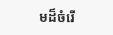មដ៏ចំរើ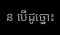ន បើដូច្នោះ